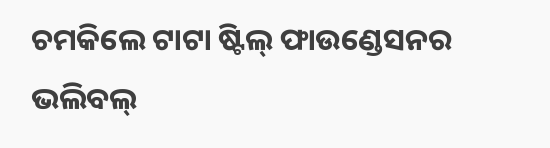ଚମକିଲେ ଟାଟା ଷ୍ଟିଲ୍ ଫାଉଣ୍ଡେସନର ଭଲିବଲ୍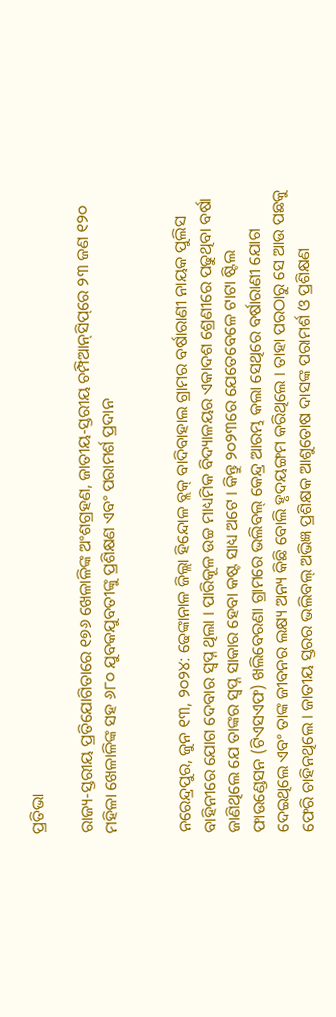ପ୍ରତିଭା

ରାଜ୍ୟ-ସ୍ତରୀୟ ପ୍ରତିଯୋଗିତାରେ ୧୭୬ ଖେଳାଳିଙ୍କ ଅଂଶଗ୍ରହଣ, ଜାତୀୟ-ସ୍ତରୀୟ ଚମ୍ପିଆନ୍‌ସିପ୍‌ରେ ୨୩ ଜଣ ୧୨୦ ମହିଳା ଖେଳାଳିଙ୍କ ସହ ୬୮୦ ଯୁବକଯୁବତୀଙ୍କୁ ପ୍ରଶିକ୍ଷଣ ଏବଂ ପରାମର୍ଶ ପ୍ରଦାନ


ନରେନ୍ଦ୍ରପୁର, ଜୁନ ୧୩, ୨୦୨୪: ଢେଙ୍କାନାଳ ଜିଲ୍ଲା ହିନ୍ଦୋଳ ବ୍ଲକ୍ ବାଦିବାହାଲ ଗ୍ରାମର ବର୍ଷାରାଣୀ ନାୟକ ପୁଲିସ ବାହିନୀରେ ଯୋଗ ଦେବାର ସ୍ୱପ୍ନ ଥିଲା । ପାରିକୂଳ ଉଚ୍ଚ ମାଧ୍ୟମିକ ବିଦ୍ୟାଳୟର ଏକାଦଶ ଶ୍ରେଣୀରେ ପଢୁଥିବା ବର୍ଷା ଜାଣିଥିଲେ ଯେ ତାଙ୍କର ସ୍ୱପ୍ନ ସାକାର ହେବା କଷ୍ଟ ସାଧ୍ୟ ଅଟେ । କିନ୍ତୁ ୨୦୨୩ରେ ଯେତେବେଳେ ଟାଟା ଷ୍ଟିଲ ଫାଉଣ୍ଡେସନ (ଟିଏସଏଫ) ଖଲିବେରଣା ଗ୍ରାମରେ ଭଲିବଲ୍ କେନ୍ଦ୍ର ଆରମ୍ଭ କଲା ସେଥିରେ ବର୍ଷାରାଣୀ ଯୋଗ ଦେଇଥିଲେ ଏବଂ ତାଙ୍କ ଜୀବନର ଲକ୍ଷ୍ୟ ଅନ୍ୟ କିଛି ବୋଲି ହୃଦୟଙ୍ଗମ କରିଥିଲେ । ତାହା ପରଠାରୁ ସେ ଆଉ ପଛକୁ ଫେରି ଚାହିନଥିଲେ । ଜାତୀୟ ସ୍ତରର ଭଲିବଲ୍ ଅଭିଜ୍ଞ ପ୍ରଶିକ୍ଷକ ଆଶୁତୋଷ ଦାସଙ୍କ ପରାମର୍ଶ ଓ ପ୍ରଶିକ୍ଷଣ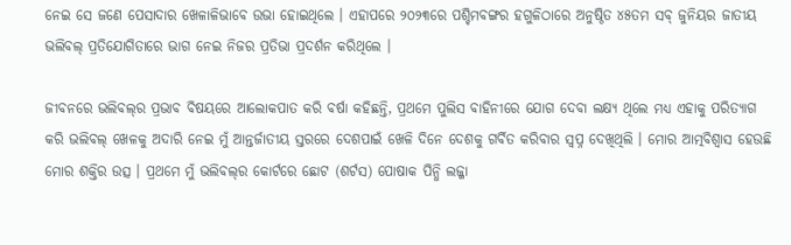ନେଇ ସେ ଜଣେ ପେସାଦାର ଖେଳାଳିଭାବେ ଉଭା ହୋଇଥିଲେ । ଏହାପରେ ୨୦୨୩ରେ ପଶ୍ଚିମବଙ୍ଗର ହଗୁଳିଠାରେ ଅନୁଷ୍ଠିତ ୪୫ତମ ସବ୍ ଜୁନିୟର ଜାତୀୟ ଭଲିବଲ୍ ପ୍ରତିଯୋଗିତାରେ ଭାଗ ନେଇ ନିଜର ପ୍ରତିଭା ପ୍ରଦର୍ଶନ କରିଥିଲେ ।

ଜୀବନରେ ଭଲିବଲ୍‌ର ପ୍ରଭାବ ବିଷୟରେ ଆଲୋକପାତ କରି ବର୍ଷା କହିଛନ୍ତି, ପ୍ରଥମେ ପୁଲିସ ବାହିନୀରେ ଯୋଗ ଦେବା ଲକ୍ଷ୍ୟ ଥିଲେ ମଧ୍ୟ ଏହାକୁ ପରିତ୍ୟାଗ କରି ଭଲିବଲ୍ ଖେଳକୁ ଅଦାରି ନେଇ ମୁଁ ଆନ୍ତର୍ଜାତୀୟ ସ୍ତରରେ ଦେଶପାଇଁ ଖେଳି ଦିନେ ଦେଶକୁ ଗର୍ବିତ କରିବାର ସ୍ୱପ୍ନ ଦେଖିଥିଲି । ମୋର ଆତ୍ମବିଶ୍ୱାସ ହେଉଛି ମୋର ଶକ୍ତିର ଉତ୍ସ । ପ୍ରଥମେ ମୁଁ ଭଲିବଲ୍‌ର କୋର୍ଟରେ ଛୋଟ (ଶର୍ଟସ) ପୋଷାକ ପିନ୍ଧି ଲଜ୍ଜା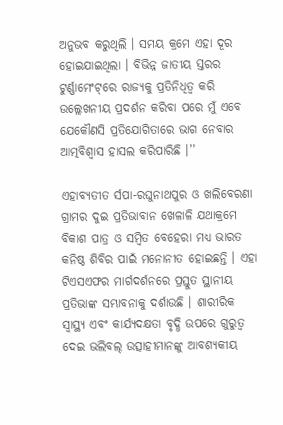ଅନୁଭବ କରୁଥିଲି । ସମୟ କ୍ରମେ ଏହା ଦୂର ହୋଇଯାଇଥିଲା । ବିଭିନ୍ନ ଜାତୀୟ ସ୍ତରର ଟୁର୍ଣ୍ଣାମେଂଟ୍‌ରେ ରାଜ୍ୟକୁ ପ୍ରତିନିଧିତ୍ୱ କରି ଉଲ୍ଲେଖନୀୟ ପ୍ରଦର୍ଶନ କରିବା ପରେ ମୁଁ ଏବେ ଯେକୌଣସି ପ୍ରତିଯୋଗିତାରେ ଭାଗ ନେବାର ଆତ୍ମବିଶ୍ୱାସ ହାସଲ କରିପାରିଛି ।’’

ଏହାବ୍ୟତୀତ ର୍ସପା-ରଘୁନାଥପୁର ଓ ଖଲିବେରଣା ଗ୍ରାମର ଦୁଇ ପ୍ରତିଭାବାନ ଖେଳାଳି ଯଥାକ୍ରମେ ବିକାଶ ପାତ୍ର ଓ ସମ୍ବିତ ବେହେରା ମଧ୍ୟ ଭାରତ କନିଷ୍ଠ ଶିବିର ପାଇଁ ମନୋନୀତ ହୋଇଛନ୍ତି । ଏହା ଟିଏସଏଫର ମାର୍ଗଦର୍ଶନରେ ପ୍ରସ୍ତୁତ ସ୍ଥାନୀୟ ପ୍ରତିଭାଙ୍କ ସମ୍ଭାବନାକୁ ଦର୍ଶାଉଛି । ଶାରୀରିକ ସ୍ୱାସ୍ଥ୍ୟ ଏବଂ କାର୍ଯ୍ୟଦକ୍ଷତା ବୃଦ୍ଧି ଉପରେ ଗୁରୁତ୍ୱ ଦେଇ ଭଲିବଲ୍ ଉତ୍ସାହୀମାନଙ୍କୁ ଆବଶ୍ୟକୀୟ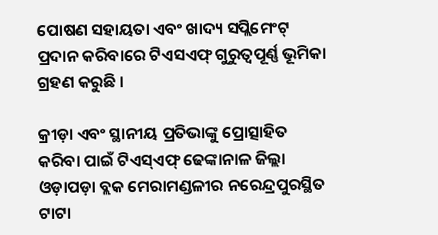ପୋଷଣ ସହାୟତା ଏବଂ ଖାଦ୍ୟ ସପ୍ଲିମେଂଟ୍ ପ୍ରଦାନ କରିବାରେ ଟିଏସଏଫ୍ ଗୁରୁତ୍ୱପୂର୍ଣ୍ଣ ଭୂମିକା ଗ୍ରହଣ କରୁଛି ।

କ୍ରୀଡ଼ା ଏବଂ ସ୍ଥାନୀୟ ପ୍ରତିଭାଙ୍କୁ ପ୍ରୋତ୍ସାହିତ କରିବା ପାଇଁ ଟିଏସ୍‌ଏଫ୍ ଢେଙ୍କାନାଳ ଜିଲ୍ଲା ଓଡ଼ାପଡ଼ା ବ୍ଲକ ମେରାମଣ୍ଡଳୀର ନରେନ୍ଦ୍ରପୁରସ୍ଥିତ ଟାଟା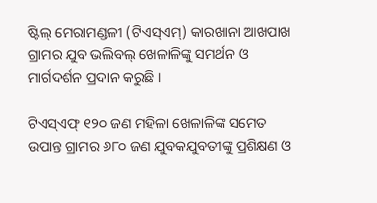ଷ୍ଟିଲ୍ ମେରାମଣ୍ଡଳୀ (ଟିଏସ୍‌ଏମ୍‌) କାରଖାନା ଆଖପାଖ ଗ୍ରାମର ଯୁବ ଭଲିବଲ୍ ଖେଳାଳିଙ୍କୁ ସମର୍ଥନ ଓ ମାର୍ଗଦର୍ଶନ ପ୍ରଦାନ କରୁଛି ।

ଟିଏସ୍‌ଏଫ୍ ୧୨୦ ଜଣ ମହିଳା ଖେଳାଳିଙ୍କ ସମେତ ଉପାନ୍ତ ଗ୍ରାମର ୬୮୦ ଜଣ ଯୁବକଯୁବତୀଙ୍କୁ ପ୍ରଶିକ୍ଷଣ ଓ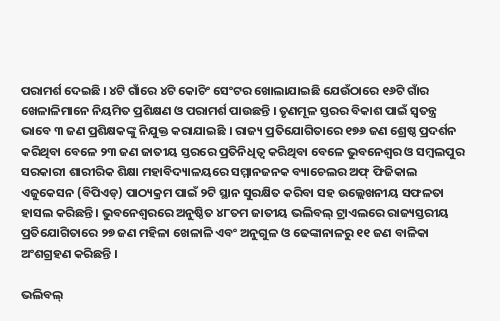ପରାମର୍ଶ ଦେଇଛି । ୪ଟି ଗାଁରେ ୪ଟି କୋଚିଂ ସେଂଟର ଖୋଲାଯାଇଛି ଯେଉଁଠାରେ ୧୬ଟି ଗାଁର ଖେଳାଳିମାନେ ନିୟମିତ ପ୍ରଶିକ୍ଷଣ ଓ ପରାମର୍ଶ ପାଉଛନ୍ତି । ତୃଣମୂଳ ସ୍ତରର ବିକାଶ ପାଇଁ ସ୍ୱତନ୍ତ୍ର ଭାବେ ୩ ଜଣ ପ୍ରଶିକ୍ଷକଙ୍କୁ ନିଯୁକ୍ତ କରାଯାଇଛି । ରାଜ୍ୟ ପ୍ରତିଯୋଗିତାରେ ୧୭୬ ଜଣ ଶ୍ରେଷ୍ଠ ପ୍ରଦର୍ଶନ କରିଥିବା ବେଳେ ୨୩ ଜଣ ଜାତୀୟ ସ୍ତରରେ ପ୍ରତିନିଧିତ୍ୱ କରିଥିବା ବେଳେ ଭୁବନେଶ୍ୱର ଓ ସମ୍ବଲପୁର ସରକାରୀ ଶାରୀରିକ ଶିକ୍ଷା ମହାବିଦ୍ୟାଳୟରେ ସମ୍ମାନଜନକ ବ୍ୟାଚେଲର ଅଫ୍ ଫିଜିକାଲ ଏଜୁକେସନ (ବିପିଏଡ୍‌) ପାଠ୍ୟକ୍ରମ ପାଇଁ ୨ଟି ସ୍ଥାନ ସୁରକ୍ଷିତ କରିବା ସହ ଉଲ୍ଲେଖନୀୟ ସଫଳତା ହାସଲ କରିଛନ୍ତି । ଭୁବନେଶ୍ୱରରେ ଅନୁଷ୍ଠିତ ୪୮ତମ ଜାତୀୟ ଭଲିବଲ୍ ଟ୍ରାଏଲରେ ରାଜ୍ୟସ୍ତରୀୟ ପ୍ରତିଯୋଗିତାରେ ୨୭ ଜଣ ମହିଳା ଖେଳାଳି ଏବଂ ଅନୁଗୁଳ ଓ ଢେଙ୍କାନାଳରୁ ୧୧ ଜଣ ବାଳିକା ଅଂଶଗ୍ରହଣ କରିଛନ୍ତି ।

ଭଲିବଲ୍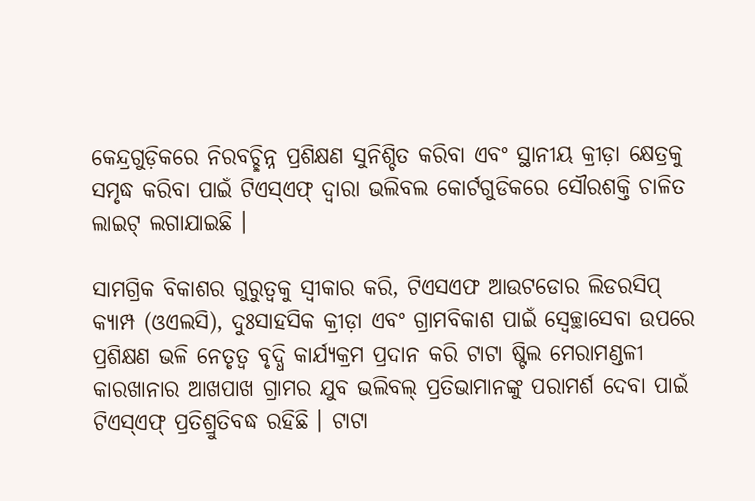କେନ୍ଦ୍ରଗୁଡ଼ିକରେ ନିରବଚ୍ଛିନ୍ନ ପ୍ରଶିକ୍ଷଣ ସୁନିଶ୍ଚିତ କରିବା ଏବଂ ସ୍ଥାନୀୟ କ୍ରୀଡ଼ା କ୍ଷେତ୍ରକୁ ସମୃଦ୍ଧ କରିବା ପାଇଁ ଟିଏସ୍‌ଏଫ୍ ଦ୍ୱାରା ଭଲିବଲ କୋର୍ଟଗୁଡିକରେ ସୌରଶକ୍ତି ଚାଳିତ ଲାଇଟ୍ ଲଗାଯାଇଛି ।

ସାମଗ୍ରିକ ବିକାଶର ଗୁରୁତ୍ୱକୁ ସ୍ୱୀକାର କରି, ଟିଏସଏଫ ଆଉଟଡୋର ଲିଡରସିପ୍ କ୍ୟାମ୍ପ (ଓଏଲସି), ଦୁଃସାହସିକ କ୍ରୀଡ଼ା ଏବଂ ଗ୍ରାମବିକାଶ ପାଇଁ ସ୍ୱେଚ୍ଛାସେବା ଉପରେ ପ୍ରଶିକ୍ଷଣ ଭଳି ନେତୃତ୍ୱ ବୃଦ୍ଧି କାର୍ଯ୍ୟକ୍ରମ ପ୍ରଦାନ କରି ଟାଟା ଷ୍ଟିଲ ମେରାମଣ୍ଡଳୀ କାରଖାନାର ଆଖପାଖ ଗ୍ରାମର ଯୁବ ଭଲିବଲ୍ ପ୍ରତିଭାମାନଙ୍କୁ ପରାମର୍ଶ ଦେବା ପାଇଁ ଟିଏସ୍‌ଏଫ୍ ପ୍ରତିଶ୍ରୁତିବଦ୍ଧ ରହିଛି । ଟାଟା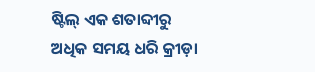ଷ୍ଟିଲ୍ ଏକ ଶତାବ୍ଦୀରୁ ଅଧିକ ସମୟ ଧରି କ୍ରୀଡ଼ା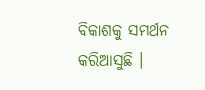ବିକାଶକୁ ସମର୍ଥନ କରିଆସୁଛି ।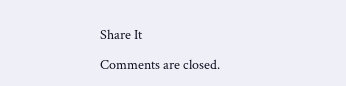Share It

Comments are closed.